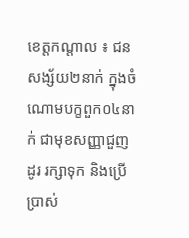ខេត្តកណ្តាល ៖ ជនសង្ស័យ២នាក់ ក្នុងចំណោមបក្ខពួក០៤នាក់ ជាមុខសញ្ញាជួញដូរ រក្សាទុក និងប្រើប្រាស់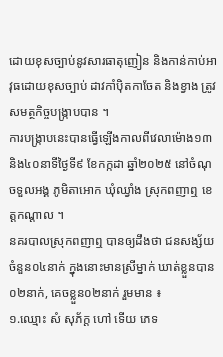ដោយខុសច្បាប់នូវសារធាតុញៀន និងកាន់កាប់អាវុធដោយខុសច្បាប់ ដាវកាំប៉ិតកាចែត និងខ្វាង ត្រូវសមត្ថកិច្ចបង្ក្រាបបាន ។
ការបង្ក្រាបនេះបានធ្វើឡើងកាលពីវេលាម៉ោង១៣ និង៤០នាទីថ្ងៃទី៩ ខែកក្កដា ឆ្នាំ២០២៥ នៅចំណុចទួលអង្គ ភូមិតាអោក ឃុំឈ្វាំង ស្រុកពញាឮ ខេត្តកណ្តាល ។
នគរបាលស្រុកពញាឮ បានឲ្យដឹងថា ជនសង្ស័យចំនួន០៤នាក់ ក្នុងនោះមានស្រីម្នាក់ ឃាត់ខ្លួនបាន០២នាក់, គេចខ្លួន០២នាក់ រួមមាន ៖
១.ឈ្មោះ សំ សុភ័ក្ត ហៅ ទើយ ភេទ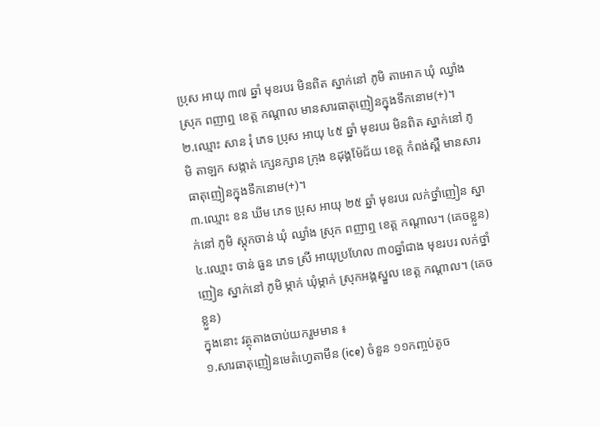ប្រុស អាយុ ៣៧ ឆ្នាំ មុខរបរ មិនពិត ស្នាក់នៅ ភូមិ តាអោក ឃុំ ឈ្វាំង ស្រុក ពញាឮ ខេត្ត កណ្ដាល មានសារធាតុញៀនក្នុងទឹកនោម(+)។
២.ឈ្មោះ សាន រុំ ភេទ ប្រុស អាយុ ៤៥ ឆ្នាំ មុខរបរ មិនពិត ស្នាក់នៅ ភូមិ តាឡក សង្កាត់ ក្សេនក្សាន ក្រុង ឧដុង្គម៉ែជ័យ ខេត្ត កំពង់ស្ពឺ មានសារធាតុញៀនក្នុងទឹកនោម(+)។
៣.ឈ្មោះ ខន ឃីម ភេទ ប្រុស អាយុ ២៥ ឆ្នាំ មុខរបរ លក់ថ្នាំញៀន ស្នាក់នៅ ភូមិ ស្ដុកចាន់ ឃុំ ឈ្វាំង ស្រុក ពញាឮ ខេត្ត កណ្ដាល។ (គេចខ្លួន)
៤.ឈ្មោះ ចាន់ ធួន ភេទ ស្រី អាយុប្រហែល ៣០ឆ្នាំជាង មុខរបរ លក់ថ្នាំញៀន ស្នាក់នៅ ភូមិ ម្កាក់ ឃុំម្កាក់ ស្រុកអង្គស្នួល ខេត្ត កណ្ដាល។ (គេចខ្លួន)
ក្នុងនោះ វត្ថុតាងចាប់យករួមមាន ៖
១.សារធាតុញៀនមេតំហ្វេតាមីន (ice) ចំនួន ១១កញ្ចប់តូច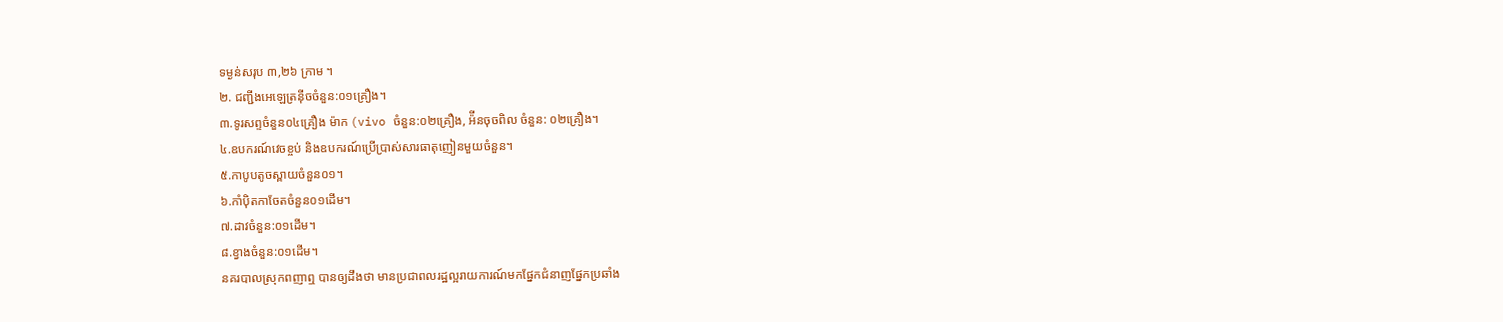ទម្ងន់សរុប ៣,២៦ ក្រាម ។
២. ជញ្ជីងអេឡេត្រន៉ីចចំនួន:០១គ្រឿង។
៣.ទូរសព្ទចំនួន០៤គ្រឿង ម៉ាក (vivo ចំនួន:០២គ្រឿង, អ៉ីនចុចពិល ចំនួន: ០២គ្រឿង។
៤.ឧបករណ៍វេចខ្ចប់ និងឧបករណ៍ប្រើប្រាស់សារធាតុញៀនមួយចំនួន។
៥.កាបូបតូចស្ពាយចំនួន០១។
៦.កាំប៉ិតកាចែតចំនួន០១ដើម។
៧.ដាវចំនួន:០១ដើម។
៨.ខ្វាងចំនួន:០១ដើម។
នគរបាលស្រុកពញាឮ បានឲ្យដឹងថា មានប្រជាពលរដ្ឋល្អរាយការណ៍មកផ្នែកជំនាញផ្នែកប្រឆាំង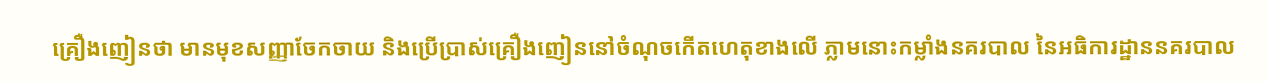គ្រឿងញៀនថា មានមុខសញ្ញាចែកចាយ និងប្រើប្រាស់គ្រឿងញៀននៅចំណុចកើតហេតុខាងលើ ភ្លាមនោះកម្លាំងនគរបាល នៃអធិការដ្ឋាននគរបាល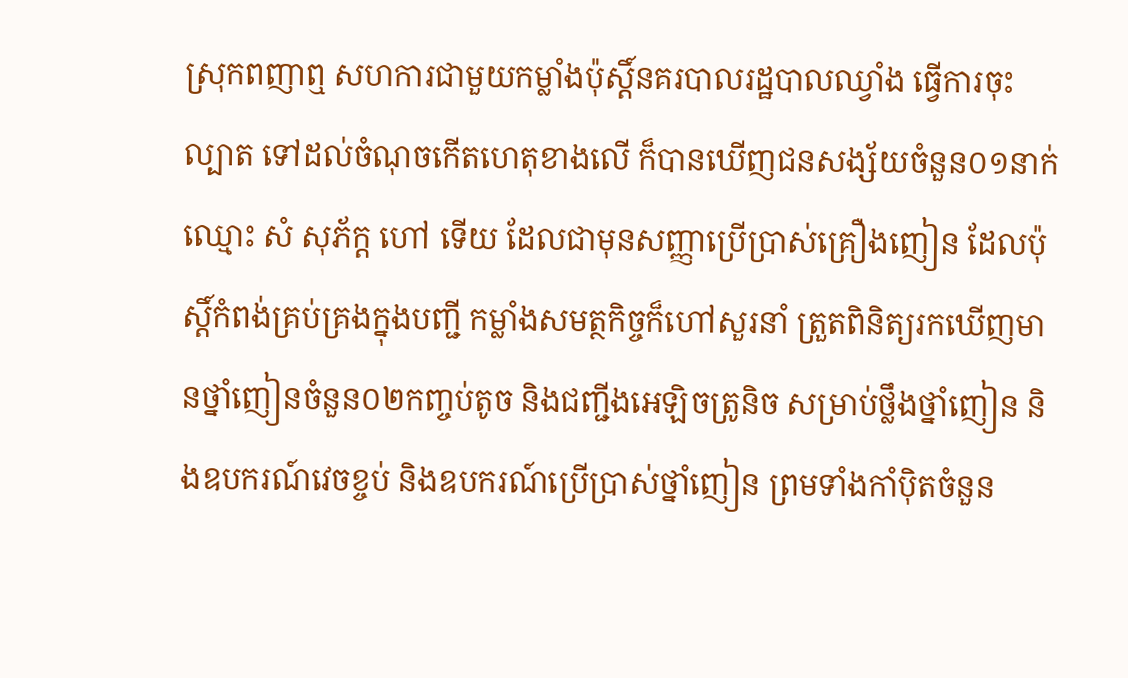ស្រុកពញាឮ សហការជាមួយកម្លាំងប៉ុស្តិ៍នគរបាលរដ្ឋបាលឈ្វាំង ធ្វើការចុះល្បាត ទៅដល់ចំណុចកើតហេតុខាងលើ ក៏បានឃើញជនសង្ស័យចំនួន០១នាក់ ឈ្មោះ សំ សុភ័ក្ត ហៅ ទើយ ដែលជាមុនសញ្ញាប្រើប្រាស់គ្រឿងញៀន ដែលប៉ុស្តិ៍កំពង់គ្រប់គ្រងក្នុងបញ្ជី កម្លាំងសមត្ថកិច្ចក៏ហៅសួរនាំ ត្រួតពិនិត្យរកឃើញមានថ្នាំញៀនចំនួន០២កញ្ចប់តូច និងជញ្ជីងអេឡិចត្រូនិច សម្រាប់ថ្លឹងថ្នាំញៀន និងឧបករណ៍វេចខ្ចប់ និងឧបករណ៍ប្រើប្រាស់ថ្នាំញៀន ព្រមទាំងកាំប៉ិតចំនួន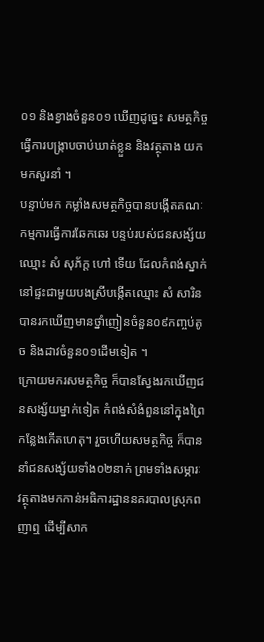០១ និងខ្វាងចំនួន០១ ឃើញដូច្នេះ សមត្ថកិច្ចធ្វើការបង្ក្រាបចាប់ឃាត់ខ្លួន និងវត្ថុតាង យកមកសួរនាំ ។
បន្ទាប់មក កម្លាំងសមត្ថកិច្ចបានបង្កើតគណៈកម្មការធ្វើការឆែកឆេរ បន្ទប់របស់ជនសង្ស័យឈ្មោះ សំ សុភ័ក្ត ហៅ ទើយ ដែលកំពង់ស្នាក់នៅផ្ទះជាមួយបងស្រីបង្កើតឈ្មោះ សំ សារិន បានរកឃើញមានថ្នាំញៀនចំនួន០៩កញ្ចប់តូច និងដាវចំនួន០១ដើមទៀត ។
ក្រោយមករសមត្ថកិច្ច ក៏បានស្វែងរកឃើញជនសង្ស័យម្នាក់ទៀត កំពង់សំងំពួននៅក្នុងព្រៃកន្លែងកើតហេតុ។ រួចហើយសមត្ថកិច្ច ក៏បាននាំជនសង្ស័យទាំង០២នាក់ ព្រមទាំងសម្ភារៈ វត្ថុតាងមកកាន់អធិការដ្ឋាននគរបាលស្រុកពញាឮ ដើម្បីសាក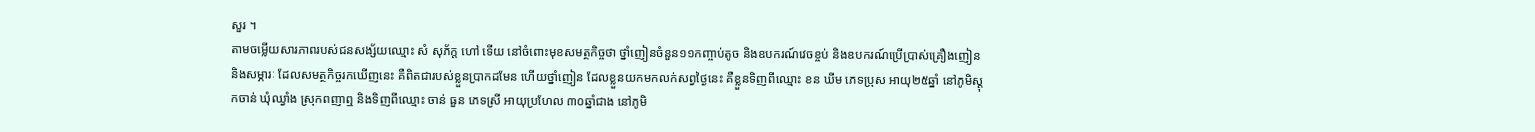សួរ ។
តាមចម្លើយសារភាពរបស់ជនសង្ស័យឈ្មោះ សំ សុភ័ក្ត ហៅ ទើយ នៅចំពោះមុខសមត្ថកិច្ចថា ថ្នាំញៀនចំនួន១១កញ្ចាប់តូច និងឧបករណ៍វេចខ្ចប់ និងឧបករណ៍ប្រើប្រាស់គ្រឿងញៀន និងសម្ភារៈ ដែលសមត្ថកិច្ចរកឃើញនេះ គឺពិតជារបស់ខ្លួនប្រាកដមែន ហើយថ្នាំញៀន ដែលខ្លួនយកមកលក់សព្វថ្ងៃនេះ គឺខ្លួនទិញពីឈ្មោះ ខន ឃីម ភេទប្រុស អាយុ២៥ឆ្នាំ នៅភូមិស្ដុកចាន់ ឃុំឈ្វាំង ស្រុកពញាឮ និងទិញពីឈ្មោះ ចាន់ ធួន ភេទស្រី អាយុប្រហែល ៣០ឆ្នាំជាង នៅភូមិ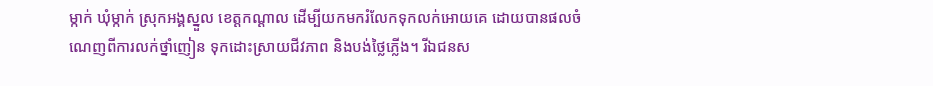ម្កាក់ ឃុំម្កាក់ ស្រុកអង្គស្នួល ខេត្តកណ្ដាល ដើម្បីយកមករំលែកទុកលក់អោយគេ ដោយបានផលចំណេញពីការលក់ថ្នាំញៀន ទុកដោះស្រាយជីវភាព និងបង់ថ្លៃភ្លើង។ រីឯជនស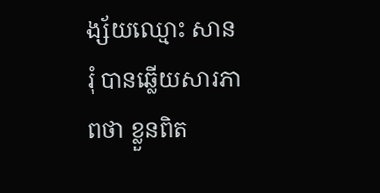ង្ស័យឈ្មោះ សាន រុំ បានឆ្លើយសារភាពថា ខ្លួនពិត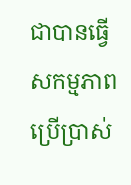ជាបានធ្វើសកម្មភាពប្រើប្រាស់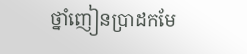ថ្នាំញៀនប្រាដកមែ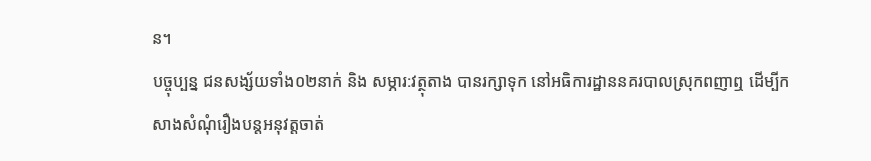ន។
បច្ចុប្បន្ន ជនសង្ស័យទាំង០២នាក់ និង សម្ភារ:វត្ថុតាង បានរក្សាទុក នៅអធិការដ្ឋាននគរបាលស្រុកពញាឮ ដើម្បីកសាងសំណុំរឿងបន្តអនុវត្តចាត់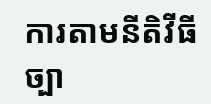ការតាមនីតិវីធីច្បា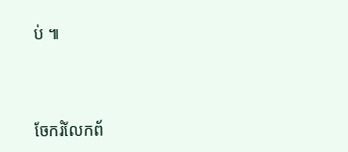ប់ ៕



ចែករំលែកព័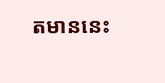តមាននេះ